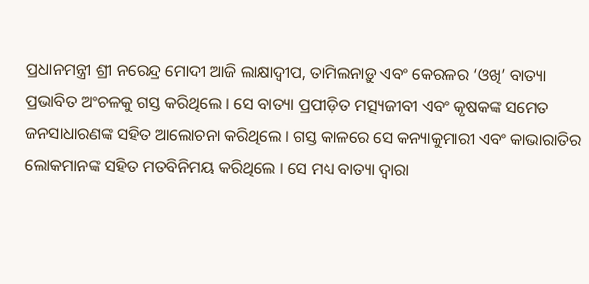ପ୍ରଧାନମନ୍ତ୍ରୀ ଶ୍ରୀ ନରେନ୍ଦ୍ର ମୋଦୀ ଆଜି ଲାକ୍ଷାଦ୍ୱୀପ, ତାମିଲନାଡ଼ୁ ଏବଂ କେରଳର ‘ଓଖି’ ବାତ୍ୟା ପ୍ରଭାବିତ ଅଂଚଳକୁ ଗସ୍ତ କରିଥିଲେ । ସେ ବାତ୍ୟା ପ୍ରପୀଡ଼ିତ ମତ୍ସ୍ୟଜୀବୀ ଏବଂ କୃଷକଙ୍କ ସମେତ ଜନସାଧାରଣଙ୍କ ସହିତ ଆଲୋଚନା କରିଥିଲେ । ଗସ୍ତ କାଳରେ ସେ କନ୍ୟାକୁମାରୀ ଏବଂ କାଭାରାତିର ଲୋକମାନଙ୍କ ସହିତ ମତବିନିମୟ କରିଥିଲେ । ସେ ମଧ୍ୟ ବାତ୍ୟା ଦ୍ୱାରା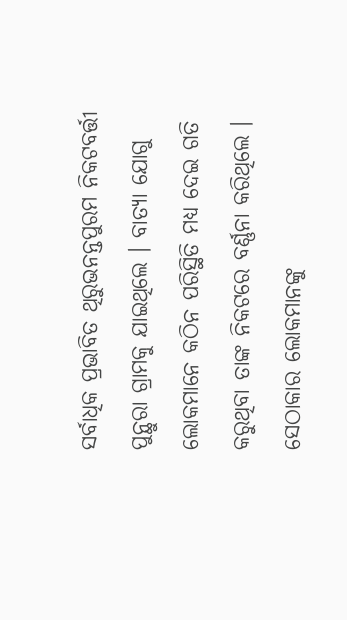ସର୍ବାଧିକ ପ୍ରଭାବିତ ଥିରୁଭନନ୍ତପୁରମ ନିକଟବର୍ତ୍ତୀ ପୁନ୍ଥୁରା ଗ୍ରାମକୁ ଯାଇଥିଲେ । ବାତ୍ୟା ଯୋଗୁ ଲୋକମାନେ କଠିନ ପରିସ୍ଥିତି ମଧ୍ୟ ଦେଇ ଗତି କରୁଥିବା ତାଙ୍କ ନିକଟରେ ବର୍ଣ୍ଣନା କରିଥିଲେ । ସେଠାକାର ଲୋକମାନଙ୍କୁ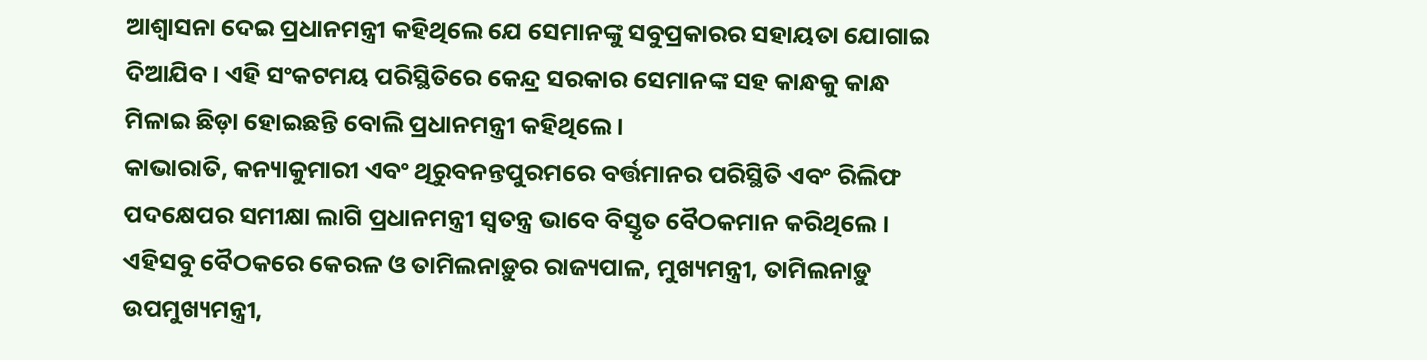ଆଶ୍ୱାସନା ଦେଇ ପ୍ରଧାନମନ୍ତ୍ରୀ କହିଥିଲେ ଯେ ସେମାନଙ୍କୁ ସବୁପ୍ରକାରର ସହାୟତା ଯୋଗାଇ ଦିଆଯିବ । ଏହି ସଂକଟମୟ ପରିସ୍ଥିତିରେ କେନ୍ଦ୍ର ସରକାର ସେମାନଙ୍କ ସହ କାନ୍ଧକୁ କାନ୍ଧ ମିଳାଇ ଛିଡ଼ା ହୋଇଛନ୍ତି ବୋଲି ପ୍ରଧାନମନ୍ତ୍ରୀ କହିଥିଲେ ।
କାଭାରାତି, କନ୍ୟାକୁମାରୀ ଏବଂ ଥିରୁବନନ୍ତପୁରମରେ ବର୍ତ୍ତମାନର ପରିସ୍ଥିତି ଏବଂ ରିଲିଫ ପଦକ୍ଷେପର ସମୀକ୍ଷା ଲାଗି ପ୍ରଧାନମନ୍ତ୍ରୀ ସ୍ୱତନ୍ତ୍ର ଭାବେ ବିସ୍ତୃତ ବୈଠକମାନ କରିଥିଲେ । ଏହିସବୁ ବୈଠକରେ କେରଳ ଓ ତାମିଲନାଡ଼ୁର ରାଜ୍ୟପାଳ, ମୁଖ୍ୟମନ୍ତ୍ରୀ, ତାମିଲନାଡ଼ୁ ଉପମୁଖ୍ୟମନ୍ତ୍ରୀ,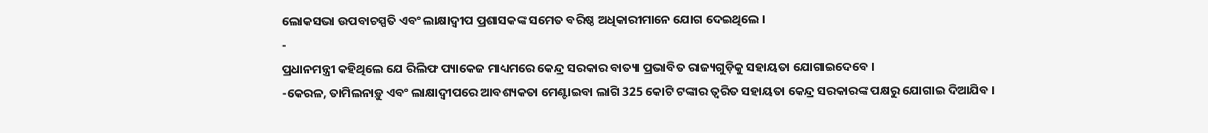ଲୋକସଭା ଉପବାଚସ୍ପତି ଏବଂ ଲାକ୍ଷାଦ୍ୱୀପ ପ୍ରଶାସକଙ୍କ ସମେତ ବରିଷ୍ଠ ଅଧିକାରୀମାନେ ଯୋଗ ଦେଇଥିଲେ ।
-
ପ୍ରଧାନମନ୍ତ୍ରୀ କହିଥିଲେ ଯେ ରିଲିଫ ପ୍ୟାକେଜ ମାଧ୍ୟମରେ କେନ୍ଦ୍ର ସରକାର ବାତ୍ୟା ପ୍ରଭାବିତ ରାଜ୍ୟଗୁଡ଼ିକୁ ସହାୟତା ଯୋଗାଇଦେବେ ।
-କେରଳ, ତାମିଲନାଡ଼ୁ ଏବଂ ଲାକ୍ଷାଦ୍ୱୀପରେ ଆବଶ୍ୟକତା ମେଣ୍ଟାଇବା ଲାଗି 325 କୋଟି ଟଙ୍କାର ତ୍ୱରିତ ସହାୟତା କେନ୍ଦ୍ର ସରକାରଙ୍କ ପକ୍ଷରୁ ଯୋଗାଇ ଦିଆଯିବ ।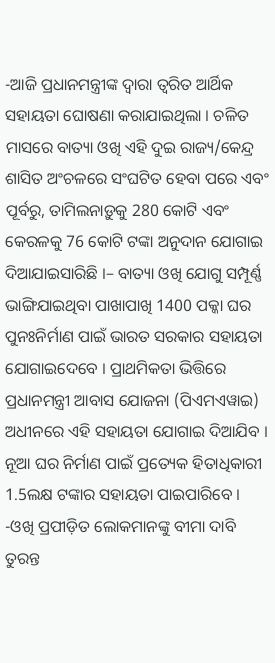-ଆଜି ପ୍ରଧାନମନ୍ତ୍ରୀଙ୍କ ଦ୍ୱାରା ତ୍ୱରିତ ଆର୍ଥିକ ସହାୟତା ଘୋଷଣା କରାଯାଇଥିଲା । ଚଳିତ ମାସରେ ବାତ୍ୟା ଓଖି ଏହି ଦୁଇ ରାଜ୍ୟ/କେନ୍ଦ୍ର ଶାସିତ ଅଂଚଳରେ ସଂଘଟିତ ହେବା ପରେ ଏବଂ ପୂର୍ବରୁ, ତାମିଲନାଡ଼ୁକୁ 280 କୋଟି ଏବଂ କେରଳକୁ 76 କୋଟି ଟଙ୍କା ଅନୁଦାନ ଯୋଗାଇ ଦିଆଯାଇସାରିଛି ।– ବାତ୍ୟା ଓଖି ଯୋଗୁ ସମ୍ପୂର୍ଣ୍ଣ ଭାଙ୍ଗିଯାଇଥିବା ପାଖାପାଖି 1400 ପକ୍କା ଘର ପୁନଃନିର୍ମାଣ ପାଇଁ ଭାରତ ସରକାର ସହାୟତା ଯୋଗାଇଦେବେ । ପ୍ରାଥମିକତା ଭିତ୍ତିରେ ପ୍ରଧାନମନ୍ତ୍ରୀ ଆବାସ ଯୋଜନା (ପିଏମଏୱାଇ) ଅଧୀନରେ ଏହି ସହାୟତା ଯୋଗାଇ ଦିଆଯିବ । ନୂଆ ଘର ନିର୍ମାଣ ପାଇଁ ପ୍ରତ୍ୟେକ ହିତାଧିକାରୀ 1.5ଲକ୍ଷ ଟଙ୍କାର ସହାୟତା ପାଇପାରିବେ ।
-ଓଖି ପ୍ରପୀଡ଼ିତ ଲୋକମାନଙ୍କୁ ବୀମା ଦାବି ତୁରନ୍ତ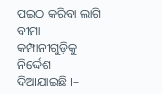ପଇଠ କରିବା ଲାଗି ବୀମା କମ୍ପାନୀଗୁଡ଼ିକୁ ନିର୍ଦ୍ଦେଶ ଦିଆଯାଇଛି ।–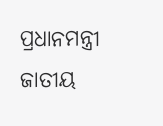ପ୍ରଧାନମନ୍ତ୍ରୀ ଜାତୀୟ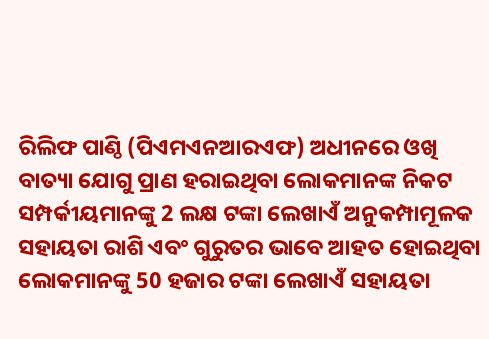ରିଲିଫ ପାଣ୍ଠି (ପିଏମଏନଆରଏଫ) ଅଧୀନରେ ଓଖି ବାତ୍ୟା ଯୋଗୁ ପ୍ରାଣ ହରାଇଥିବା ଲୋକମାନଙ୍କ ନିକଟ ସମ୍ପର୍କୀୟମାନଙ୍କୁ 2 ଲକ୍ଷ ଟଙ୍କା ଲେଖାଏଁ ଅନୁକମ୍ପାମୂଳକ ସହାୟତା ରାଶି ଏବଂ ଗୁରୁତର ଭାବେ ଆହତ ହୋଇଥିବା ଲୋକମାନଙ୍କୁ 50 ହଜାର ଟଙ୍କା ଲେଖାଏଁ ସହାୟତା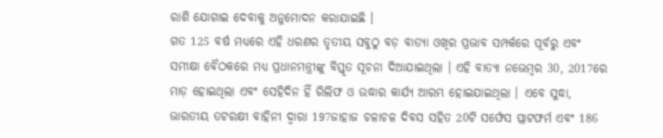ରାଶି ଯୋଗାଇ ଦେବାକୁ ଅନୁମୋଦନ କରାଯାଇଛି ।
ଗତ 125 ବର୍ଷ ମଧ୍ୟରେ ଏହି ଧରଣର ତୃତୀୟ ସବୁଠୁ ବଡ଼ ବାତ୍ୟା ଓଖିର ପ୍ରଭାବ ସମ୍ପର୍କରେ ପୂର୍ବରୁ ଏବଂ ସମୀକ୍ଷା ବୈଠକରେ ମଧ୍ୟ ପ୍ରଧାନମନ୍ତ୍ରୀଙ୍କୁ ବିସ୍ତୃତ ସୂଚନା ଦିଆଯାଇଥିଲା । ଏହି ବାତ୍ୟା ନଭେମ୍ବର 30, 2017ରେ ମାଡ଼ ହୋଇଥିଲା ଏବଂ ସେହିଦିନ ହିଁ ରିଲିଫ ଓ ଉଦ୍ଧାର କାର୍ଯ୍ୟ ଆରମ୍ଭ ହୋଇଯାଇଥିଲା । ଏବେ ସୁଦ୍ଧା, ଭାରତୀୟ ତଟରକ୍ଷୀ ବାହିନୀ ଦ୍ୱାରା 197ଜାହାଜ ଚଳାଚଳ ଦିବସ ସହିତ 20ଟି ସର୍ଫେସ ପ୍ଲାଟଫର୍ମ ଏବଂ 186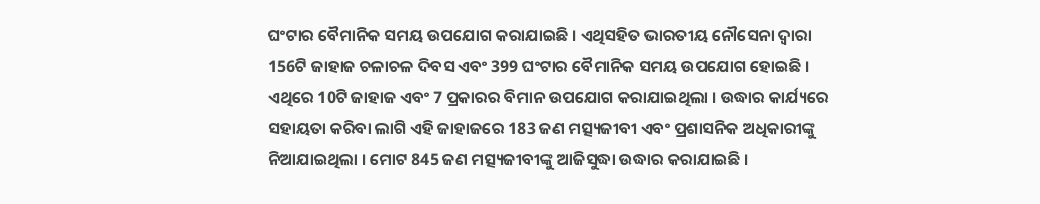ଘଂଟାର ବୈମାନିକ ସମୟ ଉପଯୋଗ କରାଯାଇଛି । ଏଥିସହିତ ଭାରତୀୟ ନୌସେନା ଦ୍ୱାରା 156ଟି ଜାହାଜ ଚଳାଚଳ ଦିବସ ଏବଂ 399 ଘଂଟାର ବୈମାନିକ ସମୟ ଉପଯୋଗ ହୋଇଛି । ଏଥିରେ 10ଟି ଜାହାଜ ଏବଂ 7 ପ୍ରକାରର ବିମାନ ଉପଯୋଗ କରାଯାଇଥିଲା । ଉଦ୍ଧାର କାର୍ଯ୍ୟରେ ସହାୟତା କରିବା ଲାଗି ଏହି ଜାହାଜରେ 183 ଜଣ ମତ୍ସ୍ୟଜୀବୀ ଏବଂ ପ୍ରଶାସନିକ ଅଧିକାରୀଙ୍କୁ ନିଆଯାଇଥିଲା । ମୋଟ 845 ଜଣ ମତ୍ସ୍ୟଜୀବୀଙ୍କୁ ଆଜିସୁଦ୍ଧା ଉଦ୍ଧାର କରାଯାଇଛି ।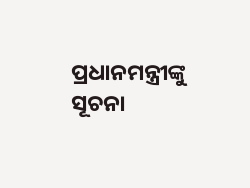ପ୍ରଧାନମନ୍ତ୍ରୀଙ୍କୁ ସୂଚନା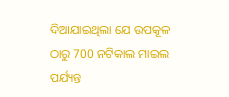ଦିଆଯାଇଥିଲା ଯେ ଉପକୂଳ ଠାରୁ 700 ନଟିକାଲ ମାଇଲ ପର୍ଯ୍ୟନ୍ତ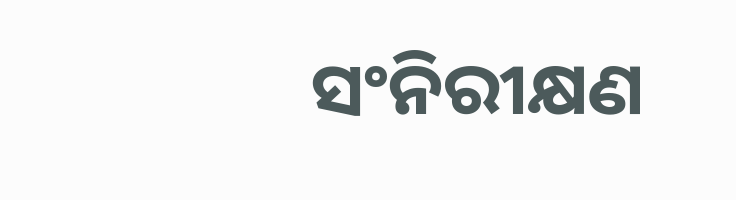ସଂନିରୀକ୍ଷଣ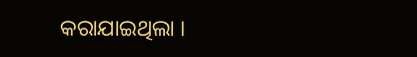କରାଯାଇଥିଲା ।